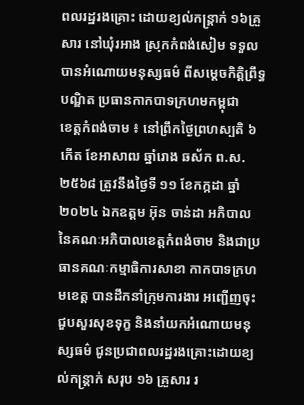ពលរដ្ឋរងគ្រោះ ដោយខ្យល់កន្ត្រាក់ ១៦គ្រួសារ នៅឃុំរអាង ស្រុកកំពង់សៀម ទទួលបានអំណោយមនុស្សធម៌ ពីសម្តេចកិត្តិព្រឹទ្ធបណ្ឌិត ប្រធានកាកបាទក្រហមកម្ពុជា
ខេត្តកំពង់ចាម ៖ នៅព្រឹកថ្ងៃព្រហស្បតិ ៦កើត ខែអាសាឍ ឆ្នាំរោង ឆស័ក ព.ស.២៥៦៨ ត្រូវនឹងថ្ងៃទី ១១ ខែកក្កដា ឆ្នាំ២០២៤ ឯកឧត្តម អ៊ុន ចាន់ដា អភិបាល នៃគណៈអភិបាលខេត្តកំពង់ចាម និងជាប្រធានគណៈកម្មាធិការសាខា កាកបាទក្រហមខេត្ត បានដឹកនាំក្រុមការងារ អញ្ជើញចុះជួបសួរសុខទុក្ខ និងនាំយកអំណោយមនុស្សធម៌ ជូនប្រជាពលរដ្ឋរងគ្រោះដោយខ្យល់កន្ត្រាក់ សរុប ១៦ គ្រួសារ រ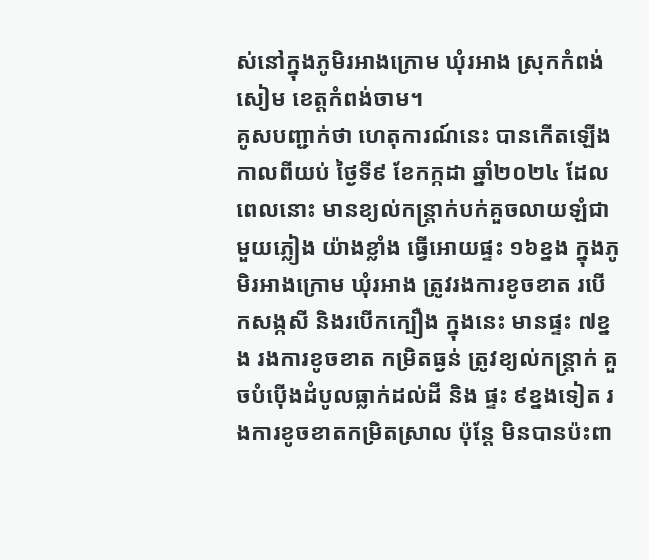ស់នៅក្នុងភូមិរអាងក្រោម ឃុំរអាង ស្រុកកំពង់សៀម ខេត្តកំពង់ចាម។
គូសបញ្ជាក់ថា ហេតុការណ៍នេះ បានកើតឡើង កាលពីយប់ ថ្ងៃទី៩ ខែកក្កដា ឆ្នាំ២០២៤ ដែលពេលនោះ មានខ្យល់កន្ត្រាក់បក់គួចលាយឡំជាមួយភ្លៀង យ៉ាងខ្លាំង ធ្វើអោយផ្ទះ ១៦ខ្នង ក្នុងភូមិរអាងក្រោម ឃុំរអាង ត្រូវរងការខូចខាត របើកសង្កសី និងរបើកក្បឿង ក្នុងនេះ មានផ្ទះ ៧ខ្នង រងការខូចខាត កម្រិតធ្ងន់ ត្រូវខ្យល់កន្ត្រាក់ គួចបំប៉ើងដំបូលធ្លាក់ដល់ដី និង ផ្ទះ ៩ខ្នងទៀត រងការខូចខាតកម្រិតស្រាល ប៉ុន្តែ មិនបានប៉ះពា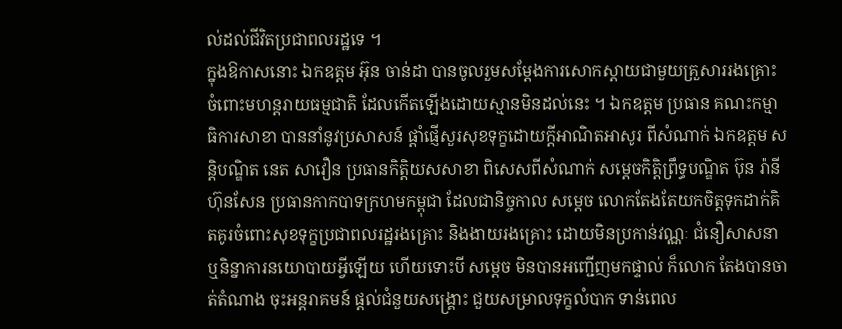ល់ដល់ជីវិតប្រជាពលរដ្ឋទេ ។
ក្នុងឱកាសនោះ ឯកឧត្តម អ៊ុន ចាន់ដា បានចូលរួមសម្តែងការសោកស្តាយជាមួយគ្រួសាររងគ្រោះ ចំពោះមហន្តរាយធម្មជាតិ ដែលកើតឡើងដោយស្មានមិនដល់នេះ ។ ឯកឧត្តម ប្រធាន គណះកម្មាធិការសាខា បាននាំនូវប្រសាសន៍ ផ្ដាំផ្ញើសួរសុខទុក្ខដោយក្តីអាណិតអាសូរ ពីសំណាក់ ឯកឧត្តម សន្តិបណ្ឌិត នេត សាវឿន ប្រធានកិត្តិយសសាខា ពិសេសពីសំណាក់ សម្ដេចកិត្តិព្រឹទ្ធបណ្ឌិត ប៊ុន រ៉ានី ហ៊ុនសែន ប្រធានកាកបាទក្រហមកម្ពុជា ដែលជានិច្ចកាល សម្តេច លោកតែងតែយកចិត្តទុកដាក់គិតគូរចំពោះសុខទុក្ខប្រជាពលរដ្ឋរងគ្រោះ និងងាយរងគ្រោះ ដោយមិនប្រកាន់វណ្ណៈ ជំនឿសាសនា ឬនិន្នាការនយោបាយអ្វីឡើយ ហើយទោះបី សម្តេច មិនបានអញ្ជើញមកផ្ទាល់ ក៏លោក តែងបានចាត់តំណាង ចុះអន្តរាគមន៍ ផ្តល់ជំនួយសង្រ្គោះ ជួយសម្រាលទុក្ខលំបាក ទាន់ពេល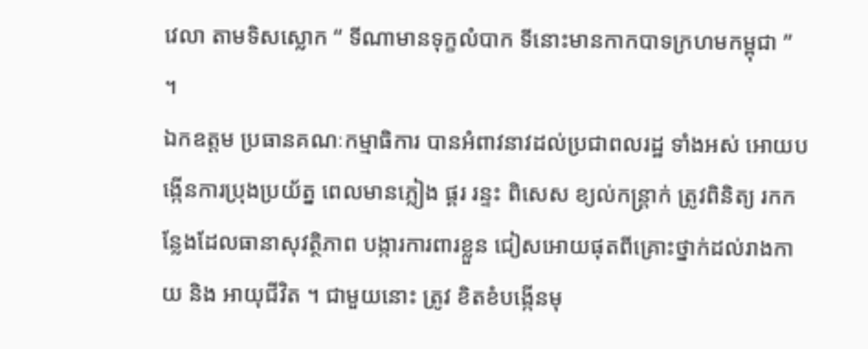វេលា តាមទិសស្លោក “ ទីណាមានទុក្ខលំបាក ទីនោះមានកាកបាទក្រហមកម្ពុជា ” ។
ឯកឧត្តម ប្រធានគណៈកម្មាធិការ បានអំពាវនាវដល់ប្រជាពលរដ្ឋ ទាំងអស់ អោយបង្កើនការប្រុងប្រយ័ត្ន ពេលមានភ្លៀង ផ្គរ រន្ទះ ពិសេស ខ្យល់កន្ត្រាក់ ត្រូវពិនិត្យ រកកន្លែងដែលធានាសុវត្ថិភាព បង្ការការពារខ្លួន ជៀសអោយផុតពីគ្រោះថ្នាក់ដល់រាងកាយ និង អាយុជីវិត ។ ជាមួយនោះ ត្រូវ ខិតខំបង្កើនមុ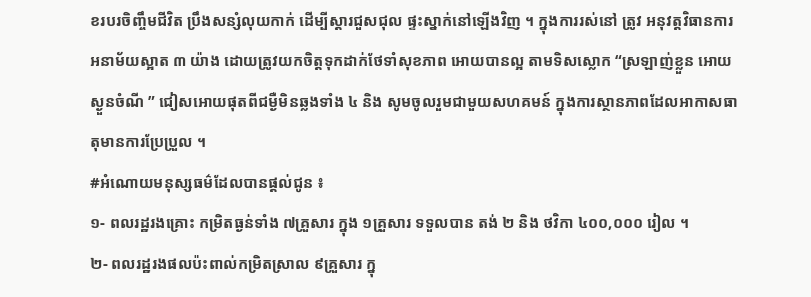ខរបរចិញ្ចឹមជីវិត ប្រឹងសន្សំលុយកាក់ ដើម្បីស្តារជួសជុល ផ្ទះស្នាក់នៅឡើងវិញ ។ ក្នុងការរស់នៅ ត្រូវ អនុវត្តវិធានការអនាម័យស្អាត ៣ យ៉ាង ដោយត្រូវយកចិត្តទុកដាក់ថែទាំសុខភាព អោយបានល្អ តាមទិសស្លោក “ស្រឡាញ់ខ្លួន អោយស្ងួនចំណី ” ជៀសអោយផុតពីជម្ងឺមិនឆ្លងទាំង ៤ និង សូមចូលរួមជាមួយសហគមន៍ ក្នុងការស្ថានភាពដែលអាកាសធាតុមានការប្រែប្រួល ។
#អំណោយមនុស្សធម៌ដែលបានផ្ដល់ជូន ៖
១- ពលរដ្ឋរងគ្រោះ កម្រិតធ្ងន់ទាំង ៧គ្រួសារ ក្នុង ១គ្រួសារ ទទួលបាន តង់ ២ និង ថវិកា ៤០០,០០០ រៀល ។
២- ពលរដ្ឋរងផលប៉ះពាល់កម្រិតស្រាល ៩គ្រួសារ ក្នុ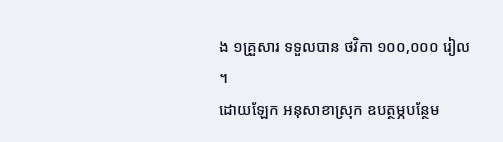ង ១គ្រួសារ ទទួលបាន ថវិកា ១០០,០០០ រៀល ។
ដោយឡែក អនុសាខាស្រុក ឧបត្ថម្ភបន្ថែម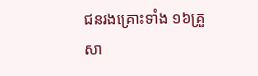ជនរងគ្រោះទាំង ១៦គ្រួសា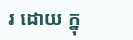រ ដោយ ក្នុ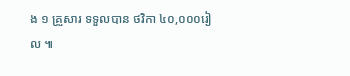ង ១ គ្រួសារ ទទួលបាន ថវិកា ៤០,០០០រៀល ៕